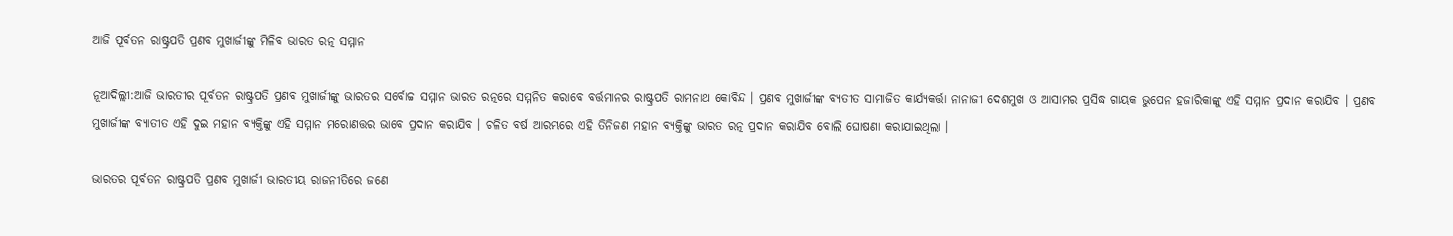ଆଜି ପୂର୍ବତନ ରାଷ୍ଟ୍ରପତି ପ୍ରଣବ ମୁଖାର୍ଜୀଙ୍କୁ ମିଳିବ ଭାରତ ରତ୍ନ ସମ୍ମାନ

ନୂଆଦିଲ୍ଲୀ:ଆଜି ଭାରତୀର ପୂର୍ବତନ ରାଷ୍ଟ୍ରପତି ପ୍ରଣବ ମୁଖାର୍ଜୀଙ୍କୁ ଭାରତର ସର୍ବୋଚ୍ଚ ସମ୍ମାନ ଭାରତ ରତ୍ନରେ ସମ୍ମନିତ କରାବେ ବର୍ତ୍ତମାନର ରାଷ୍ଟ୍ରପତି ରାମନାଥ କୋବିନ୍ଦ । ପ୍ରଣବ ମୁଖାର୍ଜୀଙ୍କ ବ୍ୟତୀତ ସାମାଜିତ କାର୍ଯ୍ୟକର୍ତ୍ତା ନାନାଜୀ ଦେଶମୁଖ ଓ ଆସାମର ପ୍ରସିଦ୍ଧ ଗାୟକ ଭୁପେନ ହଜାରିକାଙ୍କୁ ଏହି ସମ୍ମାନ ପ୍ରଦାନ କରାଯିବ । ପ୍ରଣବ ମୁଖାର୍ଜୀଙ୍କ ବ୍ୟାତୀତ ଏହି ଦୁଇ ମହାନ ବ୍ୟକ୍ତିଙ୍କୁ ଏହି ସମ୍ମାନ ମରୋଣତ୍ତର ଭାବେ ପ୍ରଦାନ କରାଯିବ । ଚଳିତ ବର୍ଷ ଆରମ୍ଭରେ ଏହି ତିନିଜଣ ମହାନ ବ୍ୟକ୍ତିଙ୍କୁ ଭାରତ ରତ୍ନ ପ୍ରଦାନ କରାଯିବ ବୋଲି ଘୋଷଣା କରାଯାଇଥିଲା ।

ଭାରତର ପୂର୍ବତନ ରାଷ୍ଟ୍ରପତି ପ୍ରଣବ ମୁଖାର୍ଜୀ ଭାରତୀୟ ରାଜନୀତିରେ ଜଣେ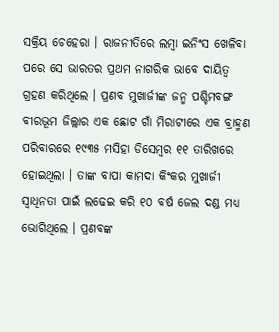ସକ୍ରିୟ ଚେହେରା । ରାଜନୀତିରେ ଲମ୍ୱା ଇନିଂସ ଖେଳିବା ପରେ ସେ ଭାରତର ପ୍ରଥମ ନାଗରିକ ଭାବେ ଦାୟିତ୍ୱ ଗ୍ରହଣ କରିଥିଲେ । ପ୍ରଣବ ମୁଖାର୍ଜୀଙ୍କ ଜନ୍ମ ପଶ୍ଚିମବଙ୍ଗ ବୀରଭୂମ ଜିଲ୍ଲାର ଏକ ଛୋଟ ଗାଁ ମିରାଟୀରେ ଏକ ବ୍ରାହ୍ମଣ ପରିବାରରେ ୧୯୩୫ ମସିହା ଡିସେମ୍ୱର ୧୧ ତାରିଖରେ ହୋଇଥିଲା । ତାଙ୍କ ବାପା କାମଦା କିଂକର ମୁଖାର୍ଜୀ ସ୍ୱାଧିନତା ପାଇଁ ଲଢେଇ କରି ୧୦ ବର୍ଷ ଜେଲ ଦଣ୍ଡ ମଧ୍ୟ ଭୋଗିଥିଲେ । ପ୍ରଣବଙ୍କ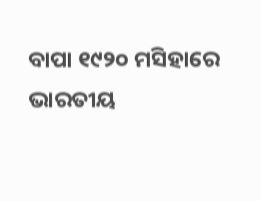ବାପା ୧୯୨୦ ମସିହାରେ ଭାରତୀୟ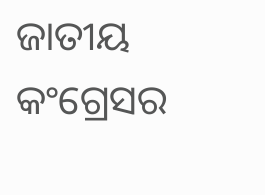ଜାତୀୟ କଂଗ୍ରେସର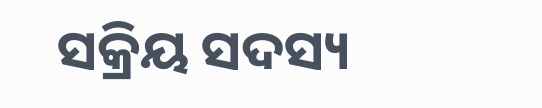ସକ୍ରିୟ ସଦସ୍ୟ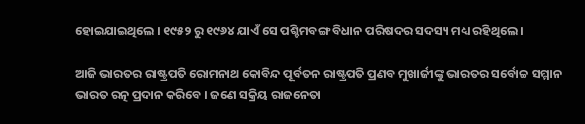ହୋଇଯାଇଥିଲେ । ୧୯୫୨ ରୁ ୧୯୬୪ ଯାଏଁ ସେ ପଶ୍ଚିମବଙ୍ଗ ବିଧାନ ପରିଷଦର ସଦସ୍ୟ ମଧ୍ୟ ରହିଥିଲେ ।

ଆଜି ଭାରତର ରାଷ୍ଟ୍ରପତି ରୋମନାଥ କୋବିନ୍ଦ ପୂର୍ବତନ ରାଷ୍ଟ୍ରପତି ପ୍ରଣବ ମୁଖାର୍ଜୀଙ୍କୁ ଭାରତର ସର୍ବୋଚ୍ଚ ସମ୍ମାନ ଭାରତ ରତ୍ନ ପ୍ରଦାନ କରିବେ । ଜଣେ ସକ୍ରିୟ ରାଜନେତା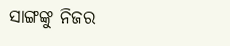ସାଙ୍ଗଙ୍କୁ ନିଜର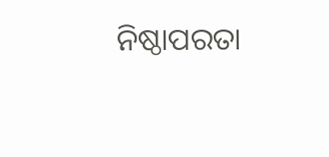ନିଷ୍ଠାପରତା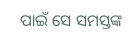ପାଇଁ ସେ ସମସ୍ତଙ୍କ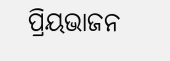ପ୍ରିୟଭାଜନ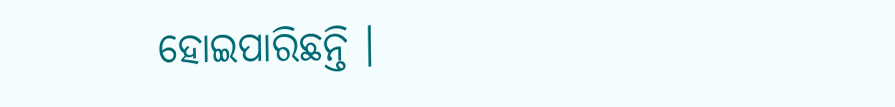ହୋଇପାରିଛନ୍ତି ।